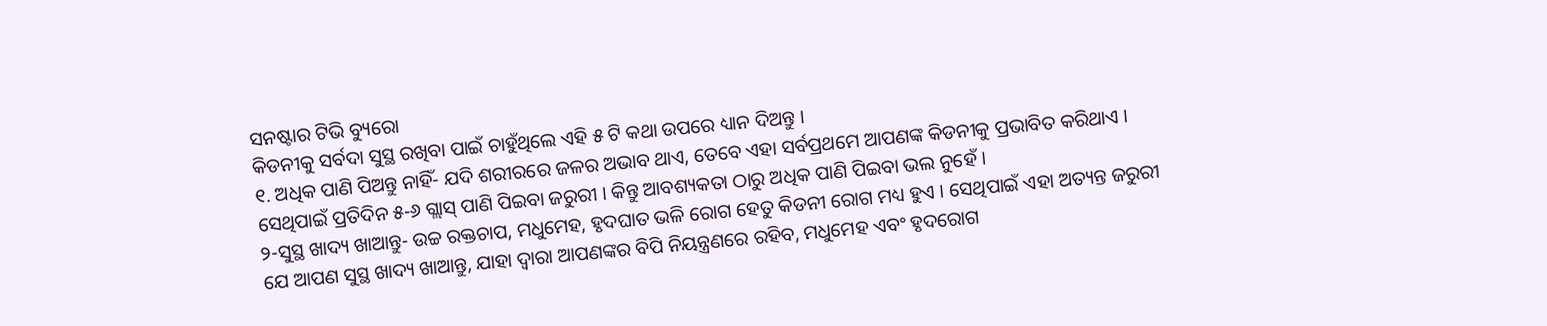ସନଷ୍ଟାର ଟିଭି ବ୍ୟୁରୋ
କିଡନୀକୁ ସର୍ବଦା ସୁସ୍ଥ ରଖିବା ପାଇଁ ଚାହୁଁଥିଲେ ଏହି ୫ ଟି କଥା ଉପରେ ଧ୍ୟାନ ଦିଅନ୍ତୁ ।
୧. ଅଧିକ ପାଣି ପିଅନ୍ତୁ ନାହିଁ- ଯଦି ଶରୀରରେ ଜଳର ଅଭାବ ଥାଏ, ତେବେ ଏହା ସର୍ବପ୍ରଥମେ ଆପଣଙ୍କ କିଡନୀକୁ ପ୍ରଭାବିତ କରିଥାଏ । ସେଥିପାଇଁ ପ୍ରତିଦିନ ୫-୬ ଗ୍ଲାସ୍ ପାଣି ପିଇବା ଜରୁରୀ । କିନ୍ତୁ ଆବଶ୍ୟକତା ଠାରୁ ଅଧିକ ପାଣି ପିଇବା ଭଲ ନୁହେଁ ।
୨-ସୁସ୍ଥ ଖାଦ୍ୟ ଖାଆନ୍ତୁ- ଉଚ୍ଚ ରକ୍ତଚାପ, ମଧୁମେହ, ହୃଦଘାତ ଭଳି ରୋଗ ହେତୁ କିଡନୀ ରୋଗ ମଧ୍ୟ ହୁଏ । ସେଥିପାଇଁ ଏହା ଅତ୍ୟନ୍ତ ଜରୁରୀ ଯେ ଆପଣ ସୁସ୍ଥ ଖାଦ୍ୟ ଖାଆନ୍ତୁ, ଯାହା ଦ୍ବାରା ଆପଣଙ୍କର ବିପି ନିୟନ୍ତ୍ରଣରେ ରହିବ, ମଧୁମେହ ଏବଂ ହୃଦରୋଗ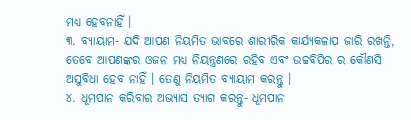ମଧ୍ୟ ହେବନାହିଁ ।
୩. ବ୍ୟାୟାମ- ଯଦି ଆପଣ ନିୟମିତ ଭାବରେ ଶାରୀରିକ କାର୍ଯ୍ୟକଳାପ ଜାରି ରଖନ୍ତି, ତେବେ ଆପଣଙ୍କର ଓଜନ ମଧ୍ୟ ନିୟନ୍ତ୍ରଣରେ ରହିବ ଏବଂ ଉଚ୍ଚବିପିର ର କୌଣସି ଅସୁବିଧା ହେବ ନାହିଁ । ତେଣୁ ନିୟମିତ ବ୍ୟାୟାମ କରନ୍ତୁ ।
୪. ଧୂମପାନ କରିବାର ଅଭ୍ୟାସ ତ୍ୟାଗ କରନ୍ତୁ- ଧୂମପାନ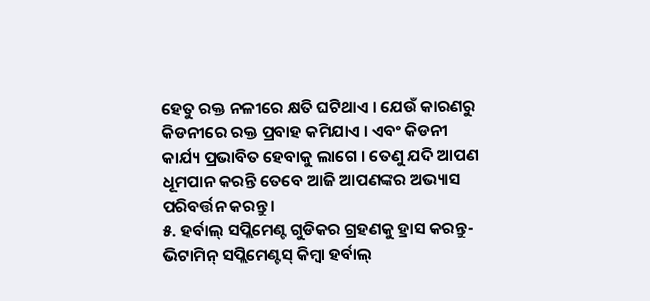ହେତୁ ରକ୍ତ ନଳୀରେ କ୍ଷତି ଘଟିଥାଏ । ଯେଉଁ କାରଣରୁ କିଡନୀରେ ରକ୍ତ ପ୍ରବାହ କମିଯାଏ । ଏବଂ କିଡନୀ କାର୍ଯ୍ୟ ପ୍ରଭାବିତ ହେବାକୁ ଲାଗେ । ତେଣୁ ଯଦି ଆପଣ ଧୂମପାନ କରନ୍ତି ତେବେ ଆଜି ଆପଣଙ୍କର ଅଭ୍ୟାସ ପରିବର୍ତ୍ତନ କରନ୍ତୁ ।
୫. ହର୍ବାଲ୍ ସପ୍ଲିମେଣ୍ଟ ଗୁଡିକର ଗ୍ରହଣକୁ ହ୍ରାସ କରନ୍ତୁ- ଭିଟାମିନ୍ ସପ୍ଲିମେଣ୍ଟସ୍ କିମ୍ବା ହର୍ବାଲ୍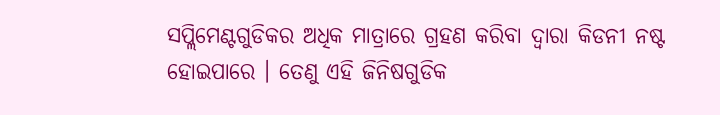ସପ୍ଲିମେଣ୍ଟଗୁଡିକର ଅଧିକ ମାତ୍ରାରେ ଗ୍ରହଣ କରିବା ଦ୍ୱାରା କିଡନୀ ନଷ୍ଟ ହୋଇପାରେ । ତେଣୁ ଏହି ଜିନିଷଗୁଡିକ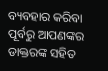ବ୍ୟବହାର କରିବା ପୂର୍ବରୁ ଆପଣଙ୍କର ଡାକ୍ତରଙ୍କ ସହିତ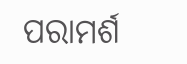ପରାମର୍ଶ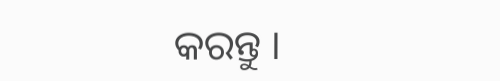କରନ୍ତୁ ।